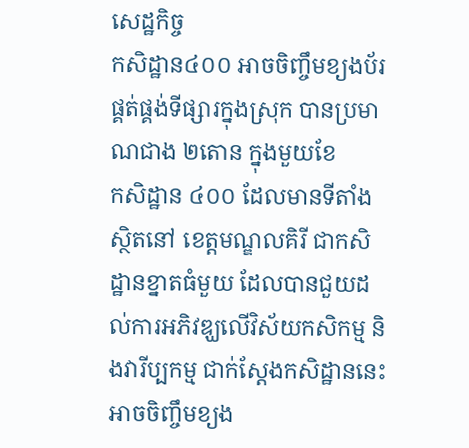សេដ្ឋកិច្ច
កសិដ្ឋាន៤០០ អាចចិញ្ចឹមខ្យងប័រ ផ្គត់ផ្គង់ទីផ្សារក្នុងស្រុក បានប្រមាណជាង ២តោន ក្នុងមួយខែ
កសិដ្ឋាន ៤០០ ដែលមានទីតាំងស្ថិតនៅ ខេត្តមណ្ឌលគិរី ជាកសិដ្ឋានខ្នាតធំមួយ ដែលបានជួយដល់ការអភិវឌ្ឃលើវិស័យកសិកម្ម និងវារីប្បកម្ម ជាក់ស្ដែងកសិដ្ឋាននេះ អាចចិញ្ចឹមខ្យង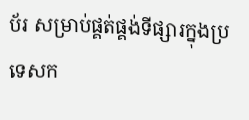ប័រ សម្រាប់ផ្គត់ផ្គង់ទីផ្សារក្នុងប្រទេសក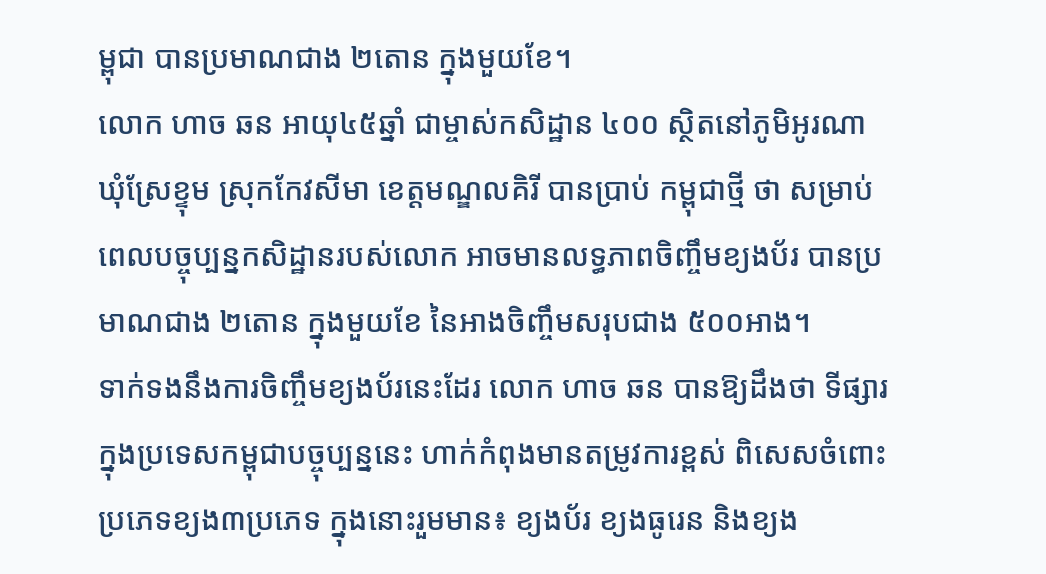ម្ពុជា បានប្រមាណជាង ២តោន ក្នុងមួយខែ។
លោក ហាច ឆន អាយុ៤៥ឆ្នាំ ជាម្ចាស់កសិដ្ឋាន ៤០០ ស្ថិតនៅភូមិអូរណា ឃុំស្រែខ្ទុម ស្រុកកែវសីមា ខេត្តមណ្ឌលគិរី បានប្រាប់ កម្ពុជាថ្មី ថា សម្រាប់ពេលបច្ចុប្បន្នកសិដ្ឋានរបស់លោក អាចមានលទ្ធភាពចិញ្ចឹមខ្យងប័រ បានប្រមាណជាង ២តោន ក្នុងមួយខែ នៃអាងចិញ្ចឹមសរុបជាង ៥០០អាង។
ទាក់ទងនឹងការចិញ្ចឹមខ្យងប័រនេះដែរ លោក ហាច ឆន បានឱ្យដឹងថា ទីផ្សារក្នុងប្រទេសកម្ពុជាបច្ចុប្បន្ននេះ ហាក់កំពុងមានតម្រូវការខ្ពស់ ពិសេសចំពោះប្រភេទខ្យង៣ប្រភេទ ក្នុងនោះរួមមាន៖ ខ្យងប័រ ខ្យងធូរេន និងខ្យង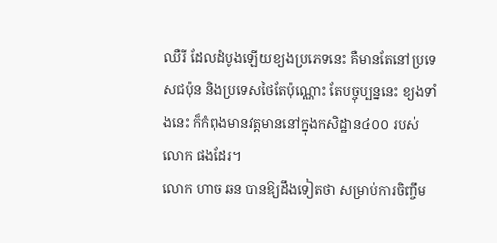ឈឺរី ដែលដំបូងឡើយខ្យងប្រភេទនេះ គឺមានតែនៅប្រទេសជប៉ុន និងប្រទេសថៃតែប៉ុណ្ណោះ តែបច្ចុប្បន្ននេះ ខ្យងទាំងនេះ ក៏កំពុងមានវត្តមាននៅក្នុងកសិដ្ឋាន៤០០ របស់លោក ផងដែរ។
លោក ហាច ឆន បានឱ្យដឹងទៀតថា សម្រាប់ការចិញ្ចឹម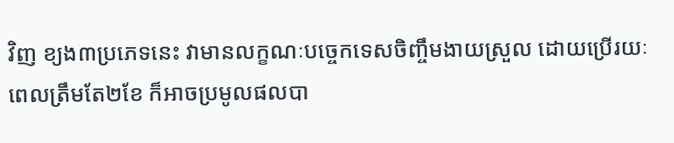វិញ ខ្យង៣ប្រភេទនេះ វាមានលក្ខណៈបច្ចេកទេសចិញ្ចឹមងាយស្រួល ដោយប្រើរយៈពេលត្រឹមតែ២ខែ ក៏អាចប្រមូលផលបា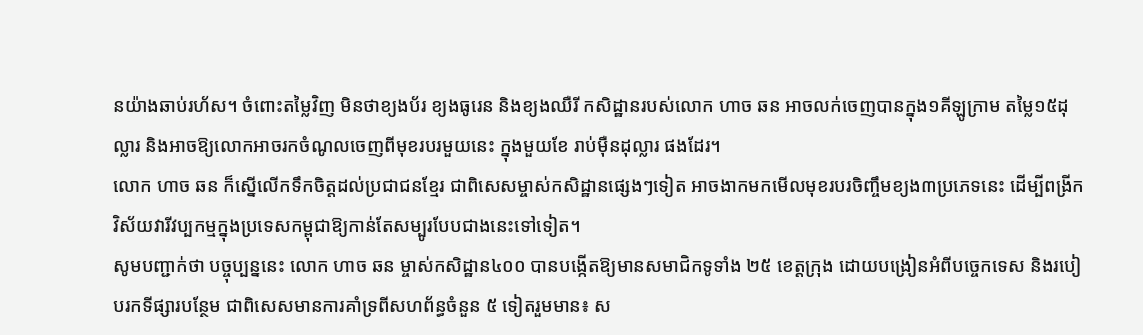នយ៉ាងឆាប់រហ័ស។ ចំពោះតម្លៃវិញ មិនថាខ្យងប័រ ខ្យងធូរេន និងខ្យងឈឺរី កសិដ្ឋានរបស់លោក ហាច ឆន អាចលក់ចេញបានក្នុង១គីឡូក្រាម តម្លៃ១៥ដុល្លារ និងអាចឱ្យលោកអាចរកចំណូលចេញពីមុខរបរមួយនេះ ក្នុងមួយខែ រាប់ម៉ឺនដុល្លារ ផងដែរ។
លោក ហាច ឆន ក៏ស្នើលើកទឹកចិត្តដល់ប្រជាជនខ្មែរ ជាពិសេសម្ចាស់កសិដ្ឋានផ្សេងៗទៀត អាចងាកមកមើលមុខរបរចិញ្ចឹមខ្យង៣ប្រភេទនេះ ដើម្បីពង្រីកវិស័យវារីវប្បកម្មក្នុងប្រទេសកម្ពុជាឱ្យកាន់តែសម្បូរបែបជាងនេះទៅទៀត។
សូមបញ្ជាក់ថា បច្ចុប្បន្ននេះ លោក ហាច ឆន ម្ចាស់កសិដ្ឋាន៤០០ បានបង្កើតឱ្យមានសមាជិកទូទាំង ២៥ ខេត្តក្រុង ដោយបង្រៀនអំពីបច្ចេកទេស និងរបៀបរកទីផ្សារបន្ថែម ជាពិសេសមានការគាំទ្រពីសហព័ន្ធចំនួន ៥ ទៀតរួមមាន៖ ស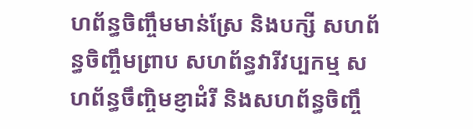ហព័ន្ធចិញ្ចឹមមាន់ស្រែ និងបក្សី សហព័ន្ធចិញ្ចឹមព្រាប សហព័ន្ធវារីវប្បកម្ម សហព័ន្ធចឹញ្ចិមខ្ញាដំរី និងសហព័ន្ធចិញ្ចឹ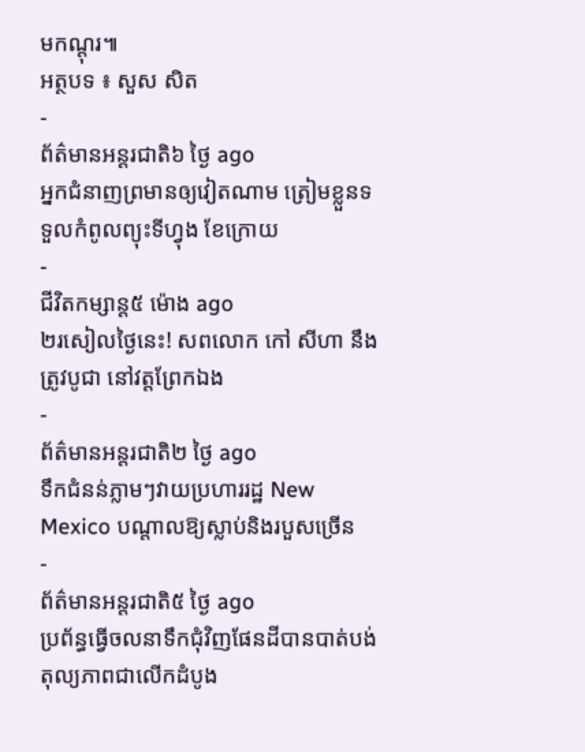មកណ្ដុរ៕
អត្ថបទ ៖ សួស សិត
-
ព័ត៌មានអន្ដរជាតិ៦ ថ្ងៃ ago
អ្នកជំនាញព្រមានឲ្យវៀតណាម ត្រៀមខ្លួនទទួលកំពូលព្យុះទីហ្វុង ខែក្រោយ
-
ជីវិតកម្សាន្ដ៥ ម៉ោង ago
២រសៀលថ្ងៃនេះ! សពលោក កៅ សីហា នឹងត្រូវបូជា នៅវត្តព្រែកឯង
-
ព័ត៌មានអន្ដរជាតិ២ ថ្ងៃ ago
ទឹកជំនន់ភ្លាមៗវាយប្រហាររដ្ឋ New Mexico បណ្តាលឱ្យស្លាប់និងរបួសច្រើន
-
ព័ត៌មានអន្ដរជាតិ៥ ថ្ងៃ ago
ប្រព័ន្ធធ្វើចលនាទឹកជុំវិញផែនដីបានបាត់បង់តុល្យភាពជាលើកដំបូង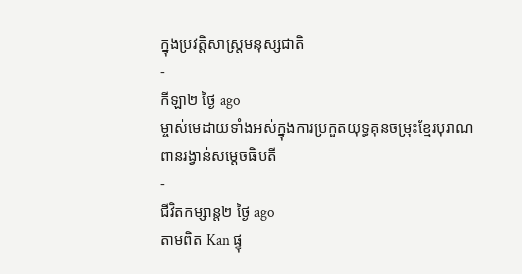ក្នុងប្រវត្តិសាស្ត្រមនុស្សជាតិ
-
កីឡា២ ថ្ងៃ ago
ម្ចាស់មេដាយទាំងអស់ក្នុងការប្រកួតយុទ្ធគុនចម្រុះខ្មែរបុរាណ ពានរង្វាន់សម្តេចធិបតី
-
ជីវិតកម្សាន្ដ២ ថ្ងៃ ago
តាមពិត Kan ផ្ទុ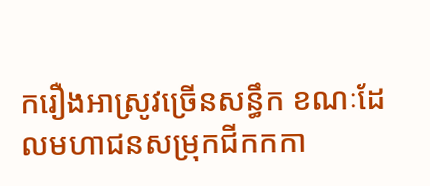ករឿងអាស្រូវច្រើនសន្ធឹក ខណៈដែលមហាជនសម្រុកជីកកកា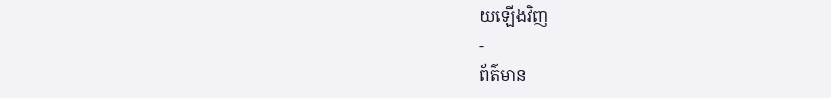យឡើងវិញ
-
ព័ត៌មាន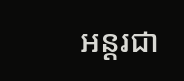អន្ដរជា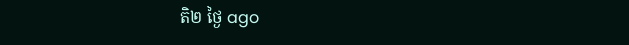តិ២ ថ្ងៃ ago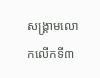សង្គ្រាមលោកលើកទី៣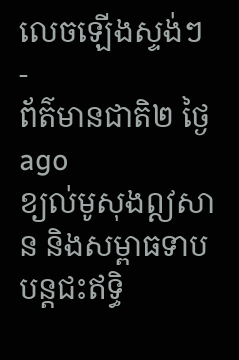លេចឡើងស្ទង់ៗ
-
ព័ត៌មានជាតិ២ ថ្ងៃ ago
ខ្យល់មូសុងឦសាន និងសម្ពាធទាបបន្តជះឥទ្ធិ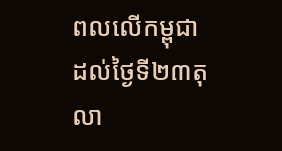ពលលើកម្ពុជាដល់ថ្ងៃទី២៣តុលា